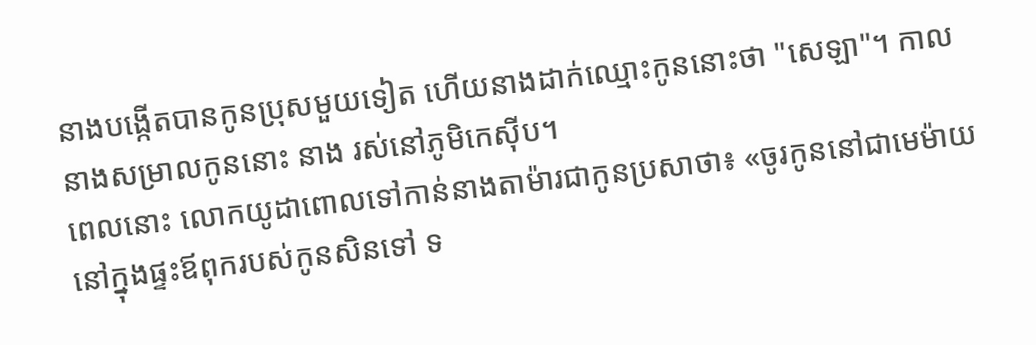នាងបង្កើតបានកូនប្រុសមួយទៀត ហើយនាងដាក់ឈ្មោះកូននោះថា "សេឡា"។ កាលនាងសម្រាលកូននោះ នាង រស់នៅភូមិកេស៊ីប។
ពេលនោះ លោកយូដាពោលទៅកាន់នាងតាម៉ារជាកូនប្រសាថា៖ «ចូរកូននៅជាមេម៉ាយនៅក្នុងផ្ទះឪពុករបស់កូនសិនទៅ ទ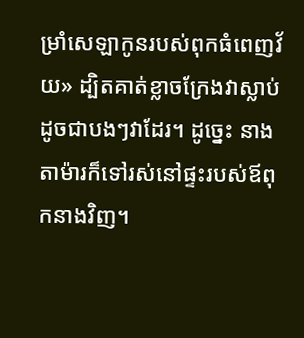ម្រាំសេឡាកូនរបស់ពុកធំពេញវ័យ» ដ្បិតគាត់ខ្លាចក្រែងវាស្លាប់ដូចជាបងៗវាដែរ។ ដូច្នេះ នាងតាម៉ារក៏ទៅរស់នៅផ្ទះរបស់ឪពុកនាងវិញ។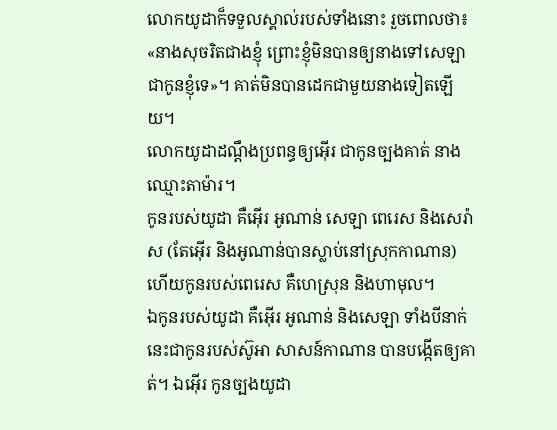លោកយូដាក៏ទទួលស្គាល់របស់ទាំងនោះ រួចពោលថា៖ «នាងសុចរិតជាងខ្ញុំ ព្រោះខ្ញុំមិនបានឲ្យនាងទៅសេឡា ជាកូនខ្ញុំទេ»។ គាត់មិនបានដេកជាមួយនាងទៀតឡើយ។
លោកយូដាដណ្ដឹងប្រពន្ធឲ្យអ៊ើរ ជាកូនច្បងគាត់ នាងឈ្មោះតាម៉ារ។
កូនរបស់យូដា គឺអ៊ើរ អូណាន់ សេឡា ពេរេស និងសេរ៉ាស (តែអ៊ើរ និងអូណាន់បានស្លាប់នៅស្រុកកាណាន) ហើយកូនរបស់ពេរេស គឺហេស្រុន និងហាមុល។
ឯកូនរបស់យូដា គឺអ៊ើរ អូណាន់ និងសេឡា ទាំងបីនាក់នេះជាកូនរបស់ស៊ូអា សាសន៍កាណាន បានបង្កើតឲ្យគាត់។ ឯអ៊ើរ កូនច្បងយូដា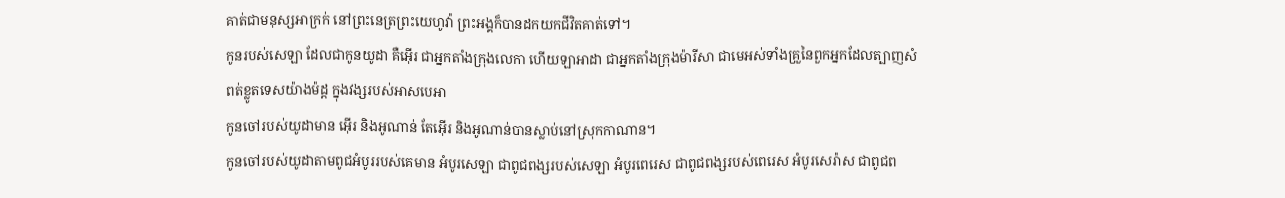គាត់ជាមនុស្សអាក្រក់ នៅព្រះនេត្រព្រះយេហូវ៉ា ព្រះអង្គក៏បានដកយកជីវិតគាត់ទៅ។
កូនរបស់សេឡា ដែលជាកូនយូដា គឺអ៊ើរ ជាអ្នកតាំងក្រុងលេកា ហើយឡាអាដា ជាអ្នកតាំងក្រុងម៉ារីសា ជាមេអស់ទាំងគ្រួនៃពួកអ្នកដែលត្បាញសំពត់ខ្លូតទេសយ៉ាងម៉ដ្ត ក្នុងវង្សរបស់អាសបេអា
កូនចៅរបស់យូដាមាន អ៊ើរ និងអូណាន់ តែអ៊ើរ និងអូណាន់បានស្លាប់នៅស្រុកកាណាន។
កូនចៅរបស់យូដាតាមពូជអំបូររបស់គេមាន អំបូរសេឡា ជាពូជពង្សរបស់សេឡា អំបូរពេរេស ជាពូជពង្សរបស់ពេរេស អំបូរសេរ៉ាស ជាពូជព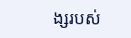ង្សរបស់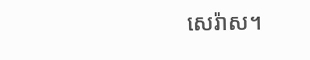សេរ៉ាស។